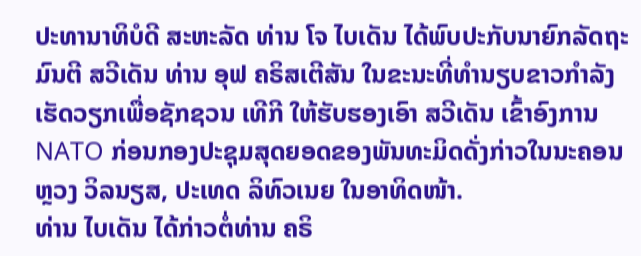ປະທານາທິບໍດີ ສະຫະລັດ ທ່ານ ໂຈ ໄບເດັນ ໄດ້ພົບປະກັບນາຍົກລັດຖະມົນຕີ ສວີເດັນ ທ່ານ ອຸຟ ຄຣິສເຕີສັນ ໃນຂະນະທີ່ທຳນຽບຂາວກຳລັງເຮັດວຽກເພື່ອຊັກຊວນ ເທີກີ ໃຫ້ຮັບຮອງເອົາ ສວີເດັນ ເຂົ້າອົງການ NATO ກ່ອນກອງປະຊຸມສຸດຍອດຂອງພັນທະມິດດັ່ງກ່າວໃນນະຄອນຫຼວງ ວິລນຽສ, ປະເທດ ລິທົວເນຍ ໃນອາທິດໜ້າ.
ທ່ານ ໄບເດັນ ໄດ້ກ່າວຕໍ່ທ່ານ ຄຣິ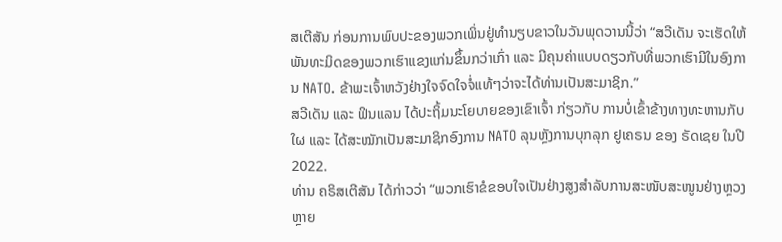ສເຕີສັນ ກ່ອນການພົບປະຂອງພວກເພິ່ນຢູ່ທຳນຽບຂາວໃນວັນພຸດວານນີ້ວ່າ “ສວີເດັນ ຈະເຮັດໃຫ້ພັນທະມິດຂອງພວກເຮົາແຂງແກ່ນຂຶ້ນກວ່າເກົ່າ ແລະ ມີຄຸນຄ່າແບບດຽວກັບທີ່ພວກເຮົາມີໃນອົງການ NATO. ຂ້າພະເຈົ້າຫວັງຢ່າງໃຈຈົດໃຈຈໍ່ແທ້ໆວ່າຈະໄດ້ທ່ານເປັນສະມາຊິກ.”
ສວີເດັນ ແລະ ຟິນແລນ ໄດ້ປະຖິ້ມນະໂຍບາຍຂອງເຂົາເຈົ້າ ກ່ຽວກັບ ການບໍ່ເຂົ້າຂ້າງທາງທະຫານກັບໃຜ ແລະ ໄດ້ສະໝັກເປັນສະມາຊິກອົງການ NATO ລຸນຫຼັງການບຸກລຸກ ຢູເຄຣນ ຂອງ ຣັດເຊຍ ໃນປີ 2022.
ທ່ານ ຄຣິສເຕີສັນ ໄດ້ກ່າວວ່າ “ພວກເຮົາຂໍຂອບໃຈເປັນຢ່າງສູງສຳລັບການສະໜັບສະໜູນຢ່າງຫຼວງຫຼາຍ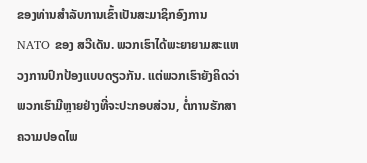ຂອງທ່ານສຳລັບການເຂົ້າເປັນສະມາຊິກອົງການ NATO ຂອງ ສວີເດັນ. ພວກເຮົາໄດ້ພະຍາຍາມສະແຫວງການປົກປ້ອງແບບດຽວກັນ. ແຕ່ພວກເຮົາຍັງຄິດວ່າພວກເຮົາມີຫຼາຍຢ່າງທີ່ຈະປະກອບສ່ວນ, ຕໍ່ການຮັກສາຄວາມປອດໄພ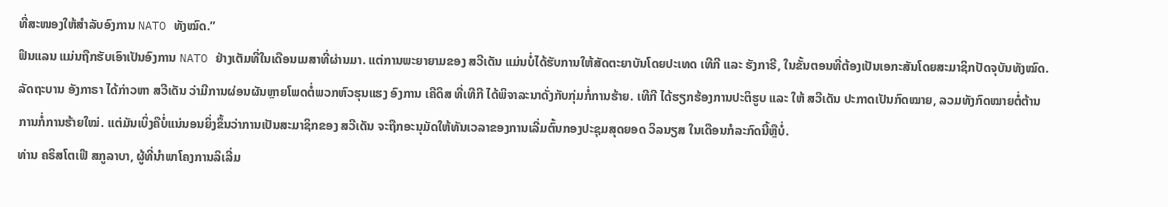ທີ່ສະໜອງໃຫ້ສຳລັບອົງການ NATO ທັງໝົດ.”
ຟິນແລນ ແມ່ນຖືກຮັບເອົາເປັນອົງການ NATO ຢ່າງເຕັມທີ່ໃນເດືອນເມສາທີ່ຜ່ານມາ. ແຕ່ການພະຍາຍາມຂອງ ສວີເດັນ ແມ່ນບໍ່ໄດ້ຮັບການໃຫ້ສັດຕະຍາບັນໂດຍປະເທດ ເທີກີ ແລະ ຮັງກາຣີ, ໃນຂັ້ນຕອນທີ່ຕ້ອງເປັນເອກະສັນໂດຍສະມາຊິກປັດຈຸບັນທັງໝົດ.
ລັດຖະບານ ອັງກາຣາ ໄດ້ກ່າວຫາ ສວີເດັນ ວ່າມີການຜ່ອນຜັນຫຼາຍໂພດຕໍ່ພວກຫົວຮຸນແຮງ ອົງການ ເຄີດິສ ທີ່ເທີກີ ໄດ້ພິຈາລະນາດັ່ງກັບກຸ່ມກໍ່ການຮ້າຍ. ເທີກີ ໄດ້ຮຽກຮ້ອງການປະຕິຮູບ ແລະ ໃຫ້ ສວີເດັນ ປະກາດເປັນກົດໝາຍ, ລວມທັງກົດໝາຍຕໍ່ຕ້ານການກໍ່ການຮ້າຍໃໝ່. ແຕ່ມັນເບິ່ງຄືບໍ່ແນ່ນອນຍິ່ງຂຶ້ນວ່າການເປັນສະມາຊິກຂອງ ສວີເດັນ ຈະຖືກອະນຸມັດໃຫ້ທັນເວລາຂອງການເລີ່ມຕົ້ນກອງປະຊຸມສຸດຍອດ ວິລນຽສ ໃນເດືອນກໍລະກົດນີ້ຫຼືບໍ່.
ທ່ານ ຄຣິສໂຕເຟີ ສກູລາບາ, ຜູ້ທີ່ນຳພາໂຄງການລິເລີ່ມ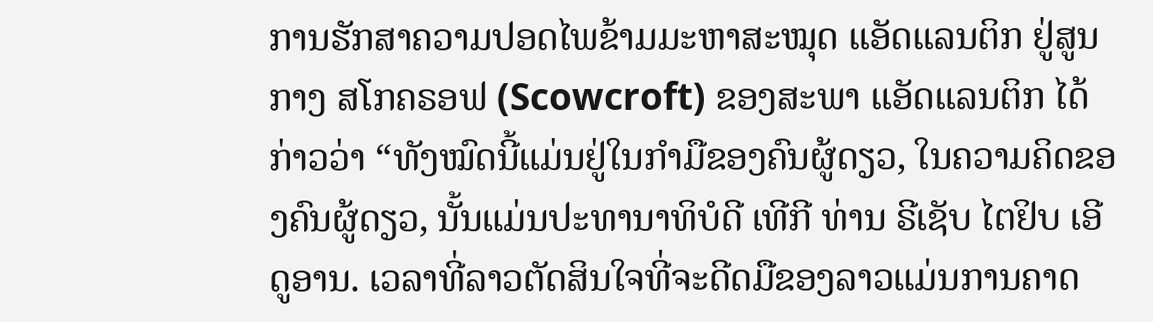ການຮັກສາຄວາມປອດໄພຂ້າມມະຫາສະໝຸດ ແອັດແລນຕິກ ຢູ່ສູນກາງ ສໂກຄຣອຟ (Scowcroft) ຂອງສະພາ ແອັດແລນຕິກ ໄດ້ກ່າວວ່າ “ທັງໝົດນີ້ແມ່ນຢູ່ໃນກຳມືຂອງຄົນຜູ້ດຽວ, ໃນຄວາມຄິດຂອງຄົນຜູ້ດຽວ, ນັ້ນແມ່ນປະທານາທິບໍດີ ເທີກີ ທ່ານ ຣີເຊັບ ໄຕຢິບ ເອີດູອານ. ເວລາທີ່ລາວຕັດສິນໃຈທີ່ຈະດີດມືຂອງລາວແມ່ນການຄາດ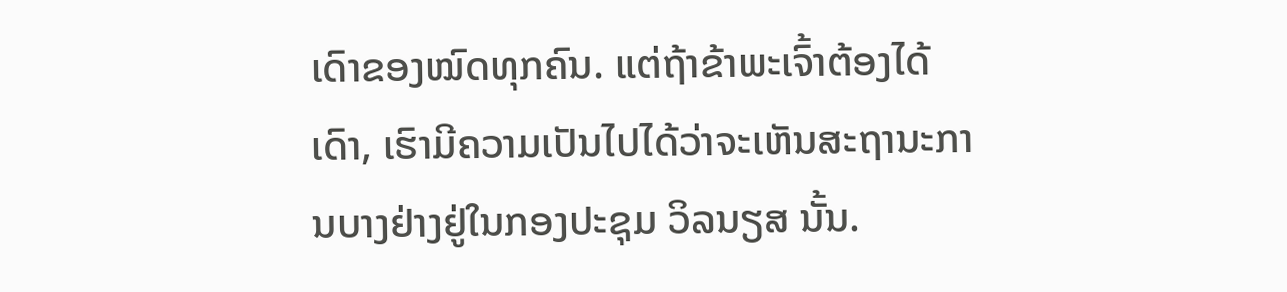ເດົາຂອງໝົດທຸກຄົນ. ແຕ່ຖ້າຂ້າພະເຈົ້າຕ້ອງໄດ້ເດົາ, ເຮົາມີຄວາມເປັນໄປໄດ້ວ່າຈະເຫັນສະຖານະການບາງຢ່າງຢູ່ໃນກອງປະຊຸມ ວິລນຽສ ນັ້ນ.